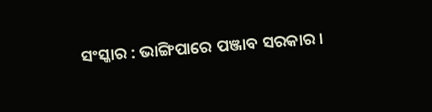ସଂସ୍କାର : ଭାଙ୍ଗିପାରେ ପଞ୍ଜାବ ସରକାର ।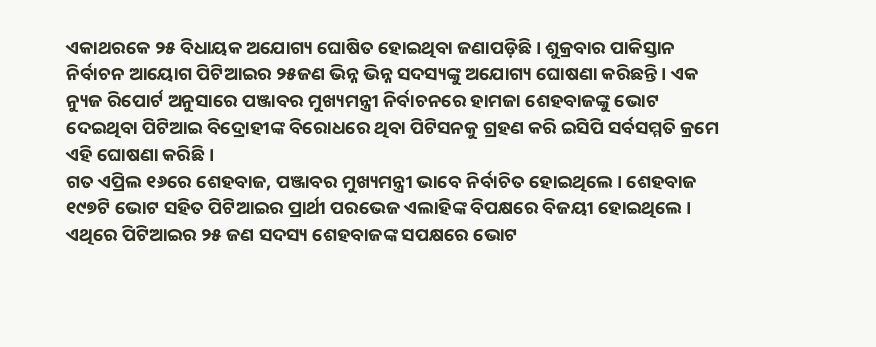ଏକାଥରକେ ୨୫ ବିଧାୟକ ଅଯୋଗ୍ୟ ଘୋଷିତ ହୋଇଥିବା ଜଣାପଡ଼ିଛି । ଶୁକ୍ରବାର ପାକିସ୍ତାନ ନିର୍ବାଚନ ଆୟୋଗ ପିଟିଆଇର ୨୫ଜଣ ଭିନ୍ନ ଭିନ୍ନ ସଦସ୍ୟଙ୍କୁ ଅଯୋଗ୍ୟ ଘୋଷଣା କରିଛନ୍ତି । ଏକ ନ୍ୟୁଜ ରିପୋର୍ଟ ଅନୁସାରେ ପଞ୍ଜାବର ମୁଖ୍ୟମନ୍ତ୍ରୀ ନିର୍ବାଚନରେ ହାମଜା ଶେହବାଜଙ୍କୁ ଭୋଟ ଦେଇଥିବା ପିଟିଆଇ ବିଦ୍ରୋହୀଙ୍କ ବିରୋଧରେ ଥିବା ପିଟିସନକୁ ଗ୍ରହଣ କରି ଇସିପି ସର୍ବସମ୍ମତି କ୍ରମେ ଏହି ଘୋଷଣା କରିଛି ।
ଗତ ଏପ୍ରିଲ ୧୬ରେ ଶେହବାଜ, ପଞ୍ଜାବର ମୁଖ୍ୟମନ୍ତ୍ରୀ ଭାବେ ନିର୍ବାଚିତ ହୋଇଥିଲେ । ଶେହବାଜ ୧୯୭ଟି ଭୋଟ ସହିତ ପିଟିଆଇର ପ୍ରାର୍ଥୀ ପରଭେଜ ଏଲାହିଙ୍କ ବିପକ୍ଷରେ ବିଜୟୀ ହୋଇଥିଲେ । ଏଥିରେ ପିଟିଆଇର ୨୫ ଜଣ ସଦସ୍ୟ ଶେହବାଜଙ୍କ ସପକ୍ଷରେ ଭୋଟ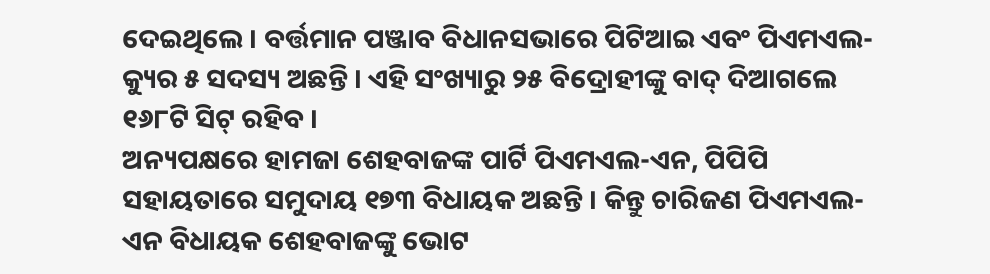ଦେଇଥିଲେ । ବର୍ତ୍ତମାନ ପଞ୍ଜାବ ବିଧାନସଭାରେ ପିଟିଆଇ ଏବଂ ପିଏମଏଲ-କ୍ୟୁର ୫ ସଦସ୍ୟ ଅଛନ୍ତି । ଏହି ସଂଖ୍ୟାରୁ ୨୫ ବିଦ୍ରୋହୀଙ୍କୁ ବାଦ୍ ଦିଆଗଲେ ୧୬୮ଟି ସିଟ୍ ରହିବ ।
ଅନ୍ୟପକ୍ଷରେ ହାମଜା ଶେହବାଜଙ୍କ ପାର୍ଟି ପିଏମଏଲ-ଏନ, ପିପିପି ସହାୟତାରେ ସମୁଦାୟ ୧୭୩ ବିଧାୟକ ଅଛନ୍ତି । କିନ୍ତୁ ଚାରିଜଣ ପିଏମଏଲ-ଏନ ବିଧାୟକ ଶେହବାଜଙ୍କୁ ଭୋଟ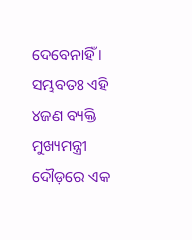ଦେବେନାହିଁ । ସମ୍ଭବତଃ ଏହି ୪ଜଣ ବ୍ୟକ୍ତି ମୁଖ୍ୟମନ୍ତ୍ରୀ ଦୌଡ଼ରେ ଏକ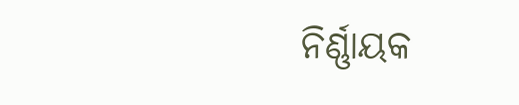ନିର୍ଣ୍ଣାୟକ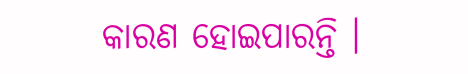କାରଣ ହୋଇପାରନ୍ତି ।